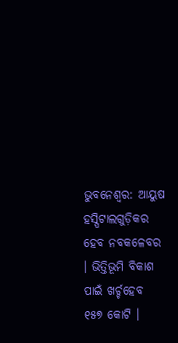ଭୁବନେଶ୍ୱର: ଆୟୁଷ ହସ୍ପିଟାଲଗୁଡ଼ିକର ହେବ ନବକଳେବର । ଭିତ୍ତିଭୂମି ବିକାଶ ପାଇଁ ଖର୍ଚ୍ଚହେବ ୧୫୭ କୋଟି ।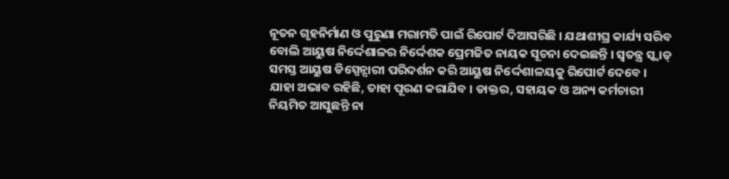ନୂତନ ଗୃହନିର୍ମାଣ ଓ ପୁରୁଣା ମରାମତି ପାଇଁ ରିପୋର୍ଟ ଦିଆସରିଛି । ଯଥାଶୀଘ୍ର କାର୍ଯ୍ୟ ସରିବ ବୋଲି ଆୟୁଷ ନିର୍ଦ୍ଦେଶାଳର ନିର୍ଦ୍ଦେଶକ ପ୍ରେମଜିତ ନାୟକ ସୂଚନା ଦେଇଛନ୍ତି । ସ୍ୱତନ୍ତ୍ର ସ୍କ୍ୱାଡ୍ ସମସ୍ତ ଆୟୁଷ ଡିସ୍ପେନ୍ସାରୀ ପରିଦର୍ଶନ କରି ଆୟୁଷ ନିର୍ଦ୍ଦେଶାଳୟକୁ ରିପୋର୍ଟ ଦେବେ ।
ଯାହା ଅଭାବ ରହିଛି, ତାହା ପୂରଣ କରାଯିବ । ଡାକ୍ତର, ସହାୟକ ଓ ଅନ୍ୟ କର୍ମଚାରୀ ନିୟମିତ ଆସୁଛନ୍ତି ନା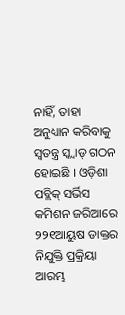ନାହିଁ, ତାହା ଅନୁଧ୍ୟାନ କରିବାକୁ ସ୍ୱତନ୍ତ୍ର ସ୍କ୍ୱାଡ୍ ଗଠନ ହୋଇଛି । ଓଡ଼ିଶା ପବ୍ଲିକ୍ ସର୍ଭିସ କମିଶନ ଜରିଆରେ ୨୨୧ଆୟୁଷ ଡାକ୍ତର ନିଯୁକ୍ତି ପ୍ରକ୍ରିୟା ଆରମ୍ଭ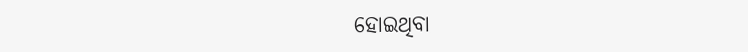ହୋଇଥିବା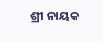ଶ୍ରୀ ନାୟକ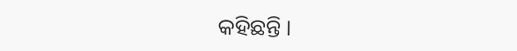କହିଛନ୍ତି ।